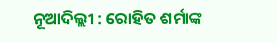ନୂଆଦିଲ୍ଲୀ : ରୋହିତ ଶର୍ମାଙ୍କ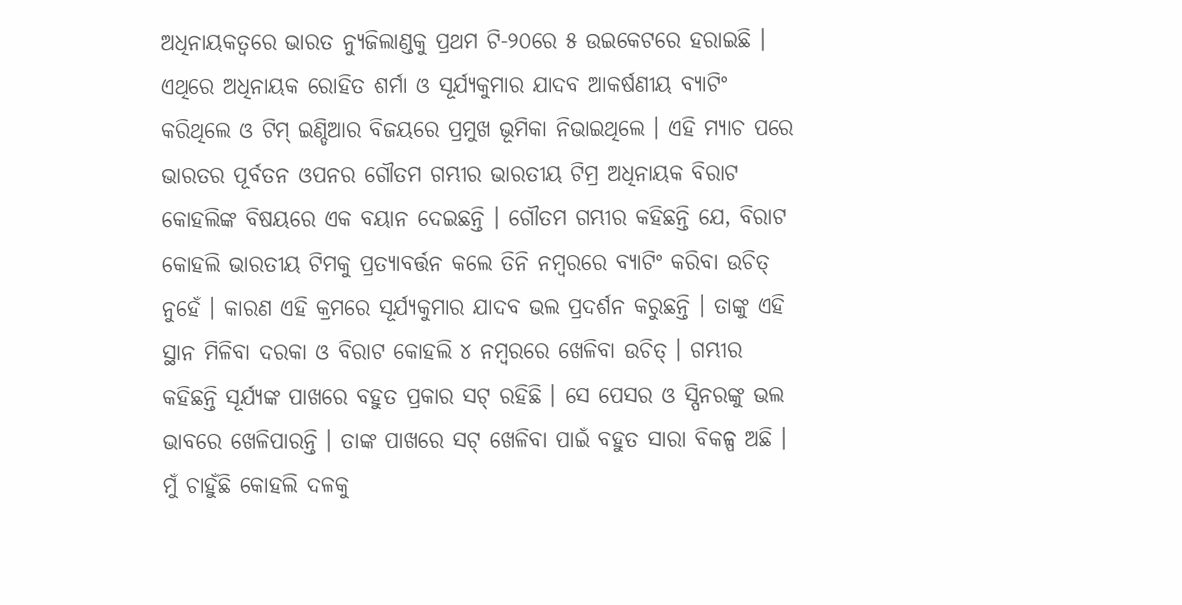ଅଧିନାୟକତ୍ୱରେ ଭାରତ ନ୍ୟୁଜିଲାଣ୍ଡକୁ ପ୍ରଥମ ଟି-୨୦ରେ ୫ ଉଇକେଟରେ ହରାଇଛି । ଏଥିରେ ଅଧିନାୟକ ରୋହିତ ଶର୍ମା ଓ ସୂର୍ଯ୍ୟକୁମାର ଯାଦବ ଆକର୍ଷଣୀୟ ବ୍ୟାଟିଂ କରିଥିଲେ ଓ ଟିମ୍ ଇଣ୍ଡିଆର ବିଜୟରେ ପ୍ରମୁଖ ଭୂମିକା ନିଭାଇଥିଲେ । ଏହି ମ୍ୟାଚ ପରେ ଭାରତର ପୂର୍ବତନ ଓପନର ଗୌତମ ଗମ୍ଭୀର ଭାରତୀୟ ଟିମ୍ର ଅଧିନାୟକ ବିରାଟ କୋହଲିଙ୍କ ବିଷୟରେ ଏକ ବୟାନ ଦେଇଛନ୍ତି । ଗୌତମ ଗମ୍ଭୀର କହିଛନ୍ତି ଯେ, ବିରାଟ କୋହଲି ଭାରତୀୟ ଟିମକୁ ପ୍ରତ୍ୟାବର୍ତ୍ତନ କଲେ ତିନି ନମ୍ବରରେ ବ୍ୟାଟିଂ କରିବା ଉଚିତ୍ ନୁହେଁ । କାରଣ ଏହି କ୍ରମରେ ସୂର୍ଯ୍ୟକୁମାର ଯାଦବ ଭଲ ପ୍ରଦର୍ଶନ କରୁଛନ୍ତି । ତାଙ୍କୁ ଏହି ସ୍ଥାନ ମିଳିବା ଦରକା ଓ ବିରାଟ କୋହଲି ୪ ନମ୍ବରରେ ଖେଳିବା ଉଚିତ୍ । ଗମ୍ଭୀର କହିଛନ୍ତି ସୂର୍ଯ୍ୟଙ୍କ ପାଖରେ ବହୁତ ପ୍ରକାର ସଟ୍ ରହିଛି । ସେ ପେସର ଓ ସ୍ପିନରଙ୍କୁ ଭଲ ଭାବରେ ଖେଳିପାରନ୍ତି । ତାଙ୍କ ପାଖରେ ସଟ୍ ଖେଳିବା ପାଇଁ ବହୁତ ସାରା ବିକଳ୍ପ ଅଛି । ମୁଁ ଚାହୁଁଛି କୋହଲି ଦଳକୁ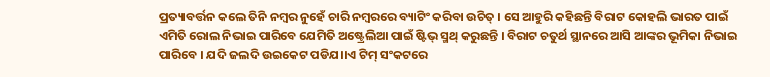ପ୍ରତ୍ୟାବର୍ତ୍ତନ କଲେ ତିନି ନମ୍ବର ନୁହେଁ ଚାରି ନମ୍ବରରେ ବ୍ୟାଟିଂ କରିବା ଉଚିତ୍ । ସେ ଆହୁରି କହିଛନ୍ତି ବିରାଟ କୋହଲି ଭାରତ ପାଇଁ ଏମିତି ରୋଲ ନିଭାଇ ପାରିବେ ଯେମିତି ଅଷ୍ଟ୍ରେଲିଆ ପାଇଁ ଷ୍ଟିଭ୍ ସ୍ମଥ୍ କରୁଛନ୍ତି । ବିରାଟ ଚତୁର୍ଥ ସ୍ଥାନରେ ଆସି ଆଙ୍କର ଭୂମିକା ନିଭାଇ ପାରିବେ । ଯଦି ଜଲଦି ଉଇକେଟ ପଡିଯ।।ଏ ଟିମ୍ ସଂକଟରେ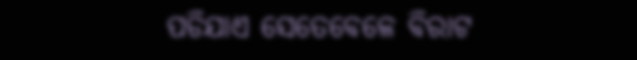ପଡିଯାଏ ସେତେବେଳେ ବିରାଟ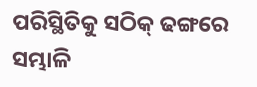ପରିସ୍ଥିତିକୁ ସଠିକ୍ ଢଙ୍ଗରେ ସମ୍ଭାଳି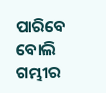ପାରିବେ ବୋଲି ଗମ୍ଭୀର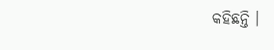କହିଛନ୍ତି ।